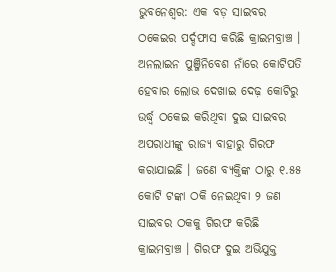ଭୁବନେଶ୍ୱର: ଏକ ବଡ଼ ସାଇବର ଠକେଇର ପର୍ଦ୍ଦଫାସ କରିଛି କ୍ରାଇମବ୍ରାଞ୍ଚ । ଅନଲାଇନ ପୁଞ୍ଜିନିବେଶ ନାଁରେ କୋଟିପତି ହେବାର ଲୋଭ ଦେଖାଇ ଦେଢ଼ କୋଟିରୁ ଉର୍ଦ୍ଧ୍ୱ ଠକେଇ କରିଥିବା ଦୁଇ ସାଇବର ଅପରାଧୀଙ୍କୁ ରାଜ୍ୟ ବାହାରୁ ଗିରଫ କରାଯାଇଛି । ଜଣେ ବ୍ୟକ୍ତିଙ୍କ ଠାରୁ ୧.୫୫ କୋଟି ଟଙ୍କା ଠକି ନେଇଥିବା ୨ ଜଣ ସାଇବର ଠକକୁ ଗିରଫ କରିଛି କ୍ରାଇମବ୍ରାଞ୍ଚ । ଗିରଫ ଦୁଇ ଅଭିଯୁକ୍ତ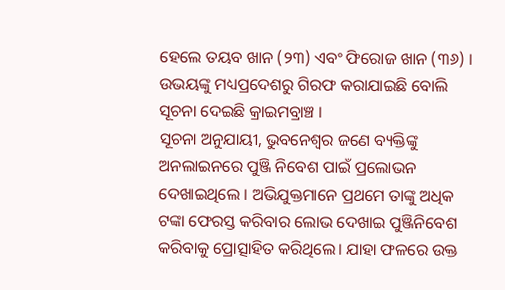ହେଲେ ତୟବ ଖାନ (୨୩) ଏବଂ ଫିରୋଜ ଖାନ (୩୬) । ଉଭୟଙ୍କୁ ମଧ୍ୟପ୍ରଦେଶରୁ ଗିରଫ କରାଯାଇଛି ବୋଲି ସୂଚନା ଦେଇଛି କ୍ରାଇମବ୍ରାଞ୍ଚ ।
ସୂଚନା ଅନୁଯାୟୀ, ଭୁବନେଶ୍ୱର ଜଣେ ବ୍ୟକ୍ତିଙ୍କୁ ଅନଲାଇନରେ ପୁଞ୍ଜି ନିବେଶ ପାଇଁ ପ୍ରଲୋଭନ ଦେଖାଇଥିଲେ । ଅଭିଯୁକ୍ତମାନେ ପ୍ରଥମେ ତାଙ୍କୁ ଅଧିକ ଟଙ୍କା ଫେରସ୍ତ କରିବାର ଲୋଭ ଦେଖାଇ ପୁଞ୍ଜିନିବେଶ କରିବାକୁ ପ୍ରୋତ୍ସାହିତ କରିଥିଲେ। ଯାହା ଫଳରେ ଉକ୍ତ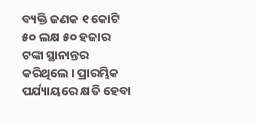ବ୍ୟକ୍ତି ଜଣକ ୧ କୋଟି ୫୦ ଲକ୍ଷ ୫୦ ହଜାର ଟଙ୍କା ସ୍ଥାନାନ୍ତର କରିଥିଲେ । ପ୍ରାରମ୍ଭିକ ପର୍ଯ୍ୟାୟରେ କ୍ଷତି ହେବା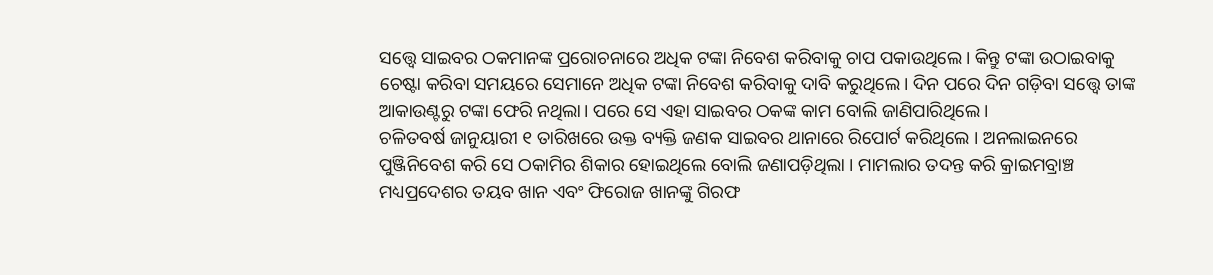ସତ୍ତ୍ୱେ ସାଇବର ଠକମାନଙ୍କ ପ୍ରରୋଚନାରେ ଅଧିକ ଟଙ୍କା ନିବେଶ କରିବାକୁ ଚାପ ପକାଉଥିଲେ। କିନ୍ତୁ ଟଙ୍କା ଉଠାଇବାକୁ ଚେଷ୍ଟା କରିବା ସମୟରେ ସେମାନେ ଅଧିକ ଟଙ୍କା ନିବେଶ କରିବାକୁ ଦାବି କରୁଥିଲେ। ଦିନ ପରେ ଦିନ ଗଡ଼ିବା ସତ୍ତ୍ୱେ ତାଙ୍କ ଆକାଉଣ୍ଟରୁ ଟଙ୍କା ଫେରି ନଥିଲା। ପରେ ସେ ଏହା ସାଇବର ଠକଙ୍କ କାମ ବୋଲି ଜାଣିପାରିଥିଲେ।
ଚଳିତବର୍ଷ ଜାନୁୟାରୀ ୧ ତାରିଖରେ ଉକ୍ତ ବ୍ୟକ୍ତି ଜଣକ ସାଇବର ଥାନାରେ ରିପୋର୍ଟ କରିଥିଲେ । ଅନଲାଇନରେ ପୁଞ୍ଜିନିବେଶ କରି ସେ ଠକାମିର ଶିକାର ହୋଇଥିଲେ ବୋଲି ଜଣାପଡ଼ିଥିଲା । ମାମଲାର ତଦନ୍ତ କରି କ୍ରାଇମବ୍ରାଞ୍ଚ ମଧ୍ୟପ୍ରଦେଶର ତୟବ ଖାନ ଏବଂ ଫିରୋଜ ଖାନଙ୍କୁ ଗିରଫ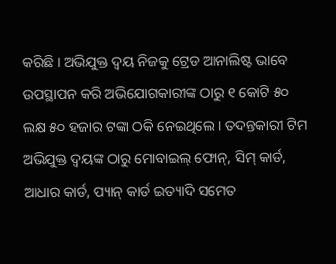କରିଛି । ଅଭିଯୁକ୍ତ ଦ୍ୱୟ ନିଜକୁ ଟ୍ରେଡ ଆନାଲିଷ୍ଟ ଭାବେ ଉପସ୍ଥାପନ କରି ଅଭିଯୋଗକାରୀଙ୍କ ଠାରୁ ୧ କୋଟି ୫୦ ଲକ୍ଷ ୫୦ ହଜାର ଟଙ୍କା ଠକି ନେଇଥିଲେ । ତଦନ୍ତକାରୀ ଟିମ ଅଭିଯୁକ୍ତ ଦ୍ୱୟଙ୍କ ଠାରୁ ମୋବାଇଲ୍ ଫୋନ୍, ସିମ୍ କାର୍ଡ, ଆଧାର କାର୍ଡ, ପ୍ୟାନ୍ କାର୍ଡ ଇତ୍ୟାଦି ସମେତ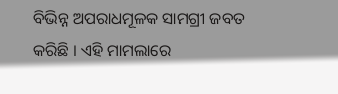ବିଭିନ୍ନ ଅପରାଧମୂଳକ ସାମଗ୍ରୀ ଜବତ କରିଛି । ଏହି ମାମଲାରେ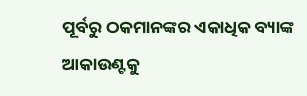ପୂର୍ବରୁ ଠକମାନଙ୍କର ଏକାଧିକ ବ୍ୟାଙ୍କ ଆକାଉଣ୍ଟକୁ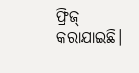ଫ୍ରିଜ୍ କରାଯାଇଛି।